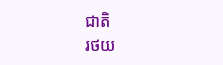ជាតិ
រថយ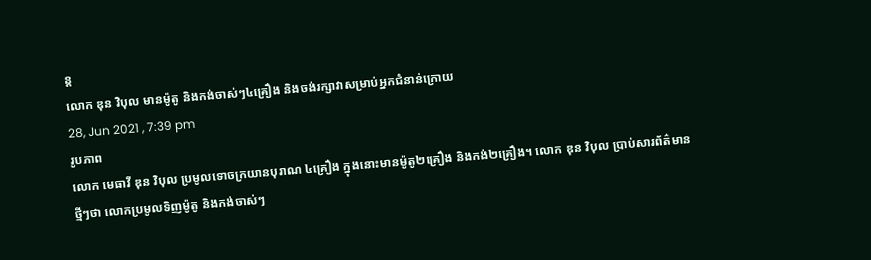ន្ត
លោក ឌុន វិបុល មានម៉ូតូ និងកង់ចាស់ៗ៤គ្រឿង និងចង់រក្សាវាសម្រាប់អ្នកជំនាន់ក្រោយ
28, Jun 2021 , 7:39 pm
រូបភាព
លោក មេធាវី ឌុន វិបុល ប្រមូលទោចក្រយានបុរាណ ៤គ្រឿង ក្នុងនោះមានម៉ូតូ២គ្រឿង និងកង់២គ្រឿង។ លោក ឌុន វិបុល ប្រាប់សារព័ត៌មានថ្មីៗថា លោកប្រមូលទិញម៉ូតូ និងកង់ចាស់ៗ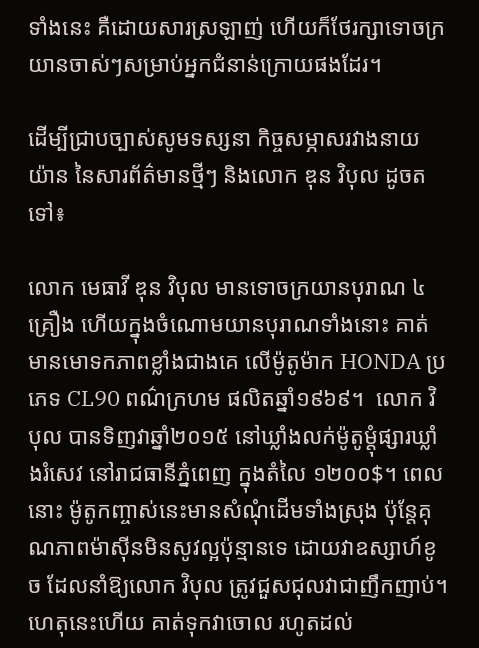ទាំងនេះ គឺដោយសារស្រឡាញ់ ហើយក៏ថែរក្សាទោចក្រយានចាស់ៗសម្រាប់អ្នកជំនាន់ក្រោយផងដែរ។

ដើម្បីជ្រាបច្បាស់សូមទស្សនា កិច្ចសម្ភាសរវាងនាយ យ៉ាន នៃសារព័ត៌មានថ្មីៗ និងលោក ឌុន វិបុល ដូចតទៅ៖

លោក មេធាវី ឌុន វិបុល មានទោចក្រយានបុរាណ ៤គ្រឿង ហើយក្នុងចំណោមយានបុរាណទាំងនោះ គាត់មានមោទកភាពខ្លាំងជាងគេ លើម៉ូតូម៉ាក HONDA ប្រភេទ CL90 ពណ៌ក្រហម ផលិតឆ្នាំ១៩៦៩។  លោក វិបុល បានទិញវាឆ្នាំ២០១៥ នៅឃ្លាំងលក់ម៉ូតូម្តុំផ្សារឃ្លាំងរំសេវ នៅរាជធានីភ្នំពេញ ក្នុងតំលៃ ១២០០$។ ពេលនោះ ម៉ូតូកញ្ចាស់នេះមានសំណុំដើមទាំងស្រុង ប៉ុន្តែគុណភាពម៉ាស៊ីនមិនសូវល្អប៉ុន្មានទេ ដោយវាឧស្សាហ៍ខូច ដែលនាំឱ្យលោក វិបុល ត្រូវជួសជុលវាជាញឹកញាប់។ ហេតុនេះហើយ គាត់ទុកវាចោល រហូតដល់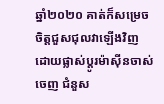ឆ្នាំ២០២០ គាត់ក៏សម្រេចចិត្តជួសជុលវាឡើងវិញ ដោយផ្លាស់ប្តូរម៉ាស៊ីនចាស់ចេញ ជំនួស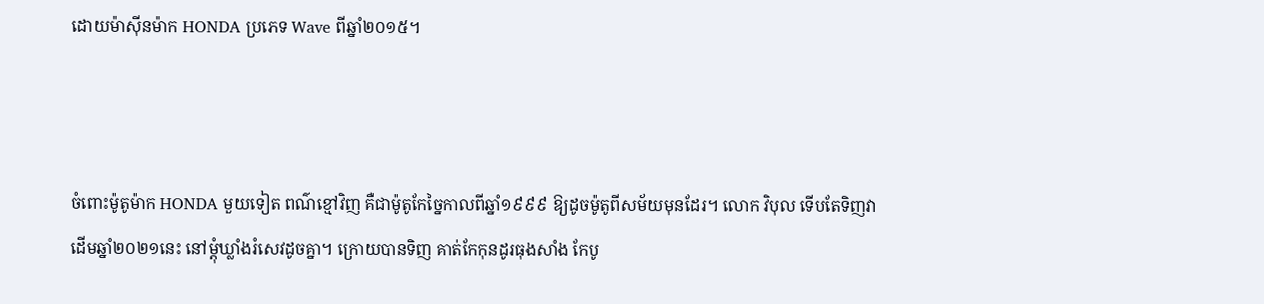ដោយម៉ាស៊ីនម៉ាក HONDA ប្រភេទ Wave ពីឆ្នាំ២០១៥។



ចំពោះម៉ូតូម៉ាក HONDA មួយទៀត ពណ៌ខ្មៅវិញ គឺជាម៉ូតូកែច្នៃកាលពីឆ្នាំ១៩៩៩ ឱ្យដូចម៉ូតូពីសម័យមុនដែរ។ លោក វិបុល ទើបតែទិញវាដើមឆ្នាំ២០២១នេះ នៅម្តុំឃ្លាំងរំសេវដូចគ្នា។ ក្រោយបានទិញ គាត់កែកុនដូរធុងសាំង កែបូ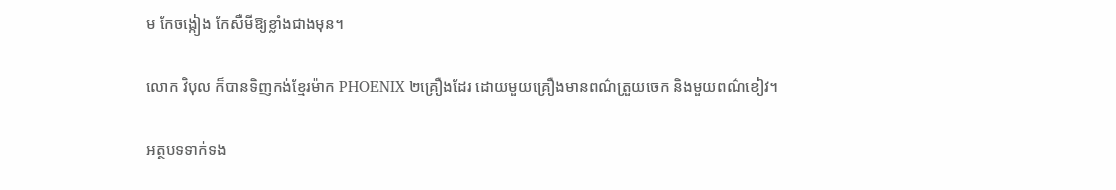ម កែចង្កៀង កែសឺមីឱ្យខ្លាំងជាងមុន។

លោក វិបុល ក៏បានទិញកង់ខ្មែរម៉ាក PHOENIX ២គ្រឿងដែរ ដោយមួយគ្រឿងមានពណ៌ត្រួយចេក និងមួយពណ៌ខៀវ។

អត្ថបទទាក់ទង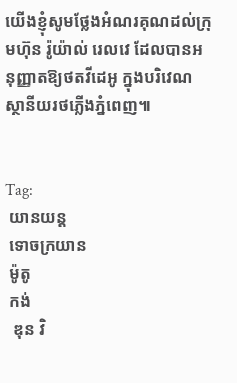យើងខ្ញុំសូមថ្លែងអំណរគុណដល់ក្រុមហ៊ុន រ៉ូយ៉ាល់ រេលវេ ដែលបានអនុញ្ញាតឱ្យថតវីដេអូ ក្នុងបរិវេណស្ថានីយរថភ្លើងភ្នំពេញ៕


Tag:
 យានយន្ត
 ទោចក្រយាន
 ម៉ូតូ
 កង់
  ឌុន វិ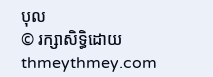បុល
© រក្សាសិទ្ធិដោយ thmeythmey.com